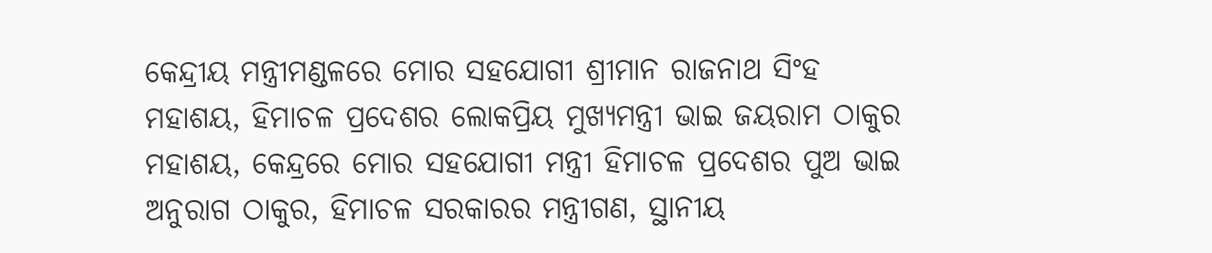କେନ୍ଦ୍ରୀୟ ମନ୍ତ୍ରୀମଣ୍ଡଳରେ ମୋର ସହଯୋଗୀ ଶ୍ରୀମାନ ରାଜନାଥ ସିଂହ ମହାଶୟ, ହିମାଚଳ ପ୍ରଦେଶର ଲୋକପ୍ରିୟ ମୁଖ୍ୟମନ୍ତ୍ରୀ ଭାଇ ଜୟରାମ ଠାକୁର ମହାଶୟ, କେନ୍ଦ୍ରରେ ମୋର ସହଯୋଗୀ ମନ୍ତ୍ରୀ ହିମାଚଳ ପ୍ରଦେଶର ପୁଅ ଭାଇ ଅନୁରାଗ ଠାକୁର, ହିମାଚଳ ସରକାରର ମନ୍ତ୍ରୀଗଣ, ସ୍ଥାନୀୟ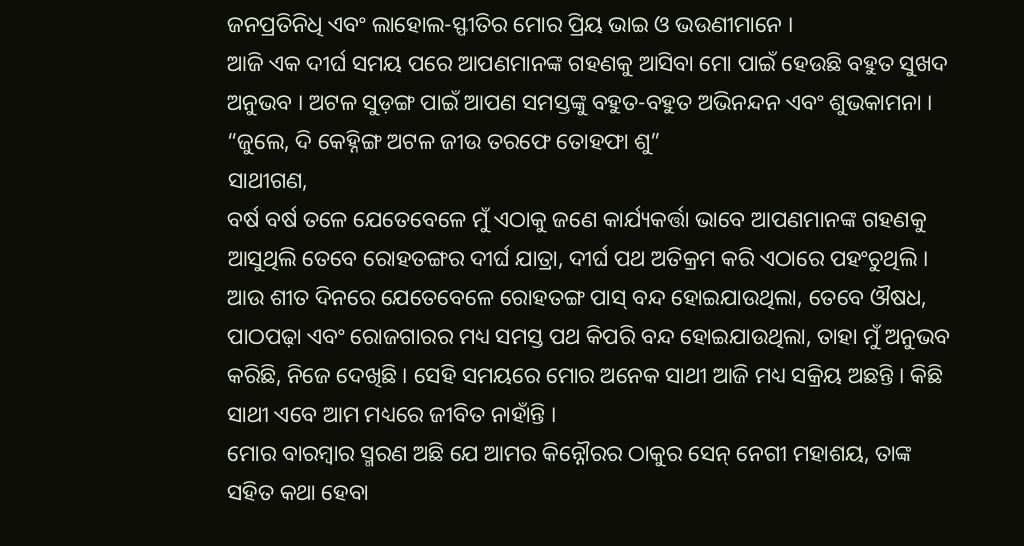ଜନପ୍ରତିନିଧି ଏବଂ ଲାହୋଲ-ସ୍ଫୀତିର ମୋର ପ୍ରିୟ ଭାଇ ଓ ଭଉଣୀମାନେ ।
ଆଜି ଏକ ଦୀର୍ଘ ସମୟ ପରେ ଆପଣମାନଙ୍କ ଗହଣକୁ ଆସିବା ମୋ ପାଇଁ ହେଉଛି ବହୁତ ସୁଖଦ ଅନୁଭବ । ଅଟଳ ସୁଡ଼ଙ୍ଗ ପାଇଁ ଆପଣ ସମସ୍ତଙ୍କୁ ବହୁତ-ବହୁତ ଅଭିନନ୍ଦନ ଏବଂ ଶୁଭକାମନା ।
“ଜୁଲେ, ଦି କେହ୍ନିଙ୍ଗ ଅଟଳ ଜୀଉ ତରଫେ ତୋହଫା ଶୁ”
ସାଥୀଗଣ,
ବର୍ଷ ବର୍ଷ ତଳେ ଯେତେବେଳେ ମୁଁ ଏଠାକୁ ଜଣେ କାର୍ଯ୍ୟକର୍ତ୍ତା ଭାବେ ଆପଣମାନଙ୍କ ଗହଣକୁ ଆସୁଥିଲି ତେବେ ରୋହତଙ୍ଗର ଦୀର୍ଘ ଯାତ୍ରା, ଦୀର୍ଘ ପଥ ଅତିକ୍ରମ କରି ଏଠାରେ ପହଂଚୁଥିଲି । ଆଉ ଶୀତ ଦିନରେ ଯେତେବେଳେ ରୋହତଙ୍ଗ ପାସ୍ ବନ୍ଦ ହୋଇଯାଉଥିଲା, ତେବେ ଔଷଧ, ପାଠପଢ଼ା ଏବଂ ରୋଜଗାରର ମଧ୍ୟ ସମସ୍ତ ପଥ କିପରି ବନ୍ଦ ହୋଇଯାଉଥିଲା, ତାହା ମୁଁ ଅନୁଭବ କରିଛି, ନିଜେ ଦେଖିଛି । ସେହି ସମୟରେ ମୋର ଅନେକ ସାଥୀ ଆଜି ମଧ୍ୟ ସକ୍ରିୟ ଅଛନ୍ତି । କିଛି ସାଥୀ ଏବେ ଆମ ମଧ୍ୟରେ ଜୀବିତ ନାହାଁନ୍ତି ।
ମୋର ବାରମ୍ବାର ସ୍ମରଣ ଅଛି ଯେ ଆମର କିନ୍ନୌରର ଠାକୁର ସେନ୍ ନେଗୀ ମହାଶୟ, ତାଙ୍କ ସହିତ କଥା ହେବା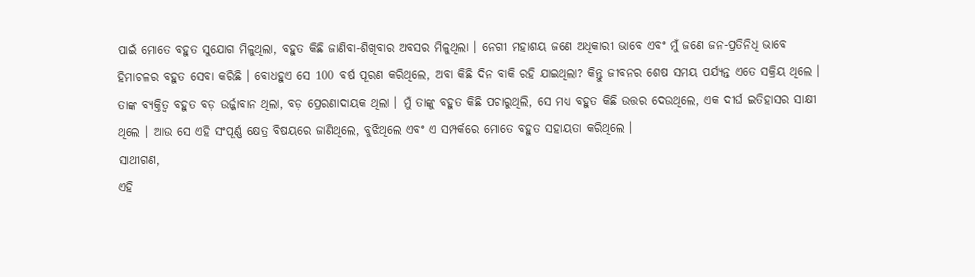ପାଇଁ ମୋତେ ବହୁତ ସୁଯୋଗ ମିଳୁଥିଲା, ବହୁତ କିଛି ଜାଣିବା-ଶିଖିବାର ଅବସର ମିଳୁଥିଲା । ନେଗୀ ମହାଶୟ ଜଣେ ଅଧିକାରୀ ଭାବେ ଏବଂ ମୁଁ ଜଣେ ଜନ-ପ୍ରତିନିଧି ଭାବେ ହିମାଚଳର ବହୁତ ସେବା କରିଛି । ବୋଧହୁଏ ସେ 100 ବର୍ଷ ପୂରଣ କରିଥିଲେ, ଅବା କିଛି ଦିନ ବାକି ରହି ଯାଇଥିଲା? କିନ୍ତୁ ଜୀବନର ଶେଷ ସମୟ ପର୍ଯ୍ୟନ୍ତ ଏତେ ସକ୍ରିୟ ଥିଲେ । ତାଙ୍କ ବ୍ୟକ୍ତିତ୍ୱ ବହୁତ ବଡ଼ ଉର୍ଜ୍ଜାବାନ ଥିଲା, ବଡ଼ ପ୍ରେରଣାଦାୟକ ଥିଲା । ମୁଁ ତାଙ୍କୁ ବହୁତ କିଛି ପଚାରୁଥିଲି, ସେ ମଧ୍ୟ ବହୁତ କିଛି ଉତ୍ତର ଦେଉଥିଲେ, ଏକ ଦୀର୍ଘ ଇତିହାସର ସାକ୍ଷୀ ଥିଲେ । ଆଉ ସେ ଏହି ସଂପୂର୍ଣ୍ଣ କ୍ଷେତ୍ର ବିଷୟରେ ଜାଣିଥିଲେ, ବୁଝିଥିଲେ ଏବଂ ଏ ସମ୍ପର୍କରେ ମୋତେ ବହୁତ ସହାୟତା କରିଥିଲେ ।
ସାଥୀଗଣ,
ଏହି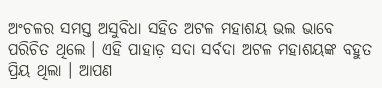ଅଂଚଳର ସମସ୍ତ ଅସୁବିଧା ସହିତ ଅଟଳ ମହାଶୟ ଭଲ ଭାବେ ପରିଚିତ ଥିଲେ । ଏହି ପାହାଡ଼ ସଦା ସର୍ବଦା ଅଟଳ ମହାଶୟଙ୍କ ବହୁତ ପ୍ରିୟ ଥିଲା । ଆପଣ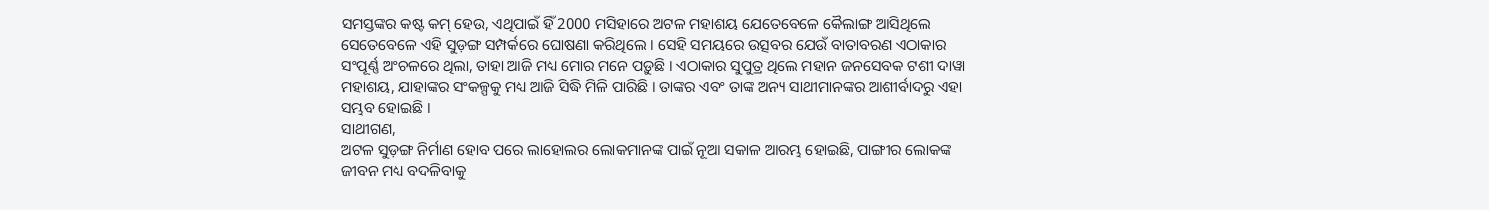ସମସ୍ତଙ୍କର କଷ୍ଟ କମ୍ ହେଉ, ଏଥିପାଇଁ ହିଁ 2000 ମସିହାରେ ଅଟଳ ମହାଶୟ ଯେତେବେଳେ କୈଲାଙ୍ଗ ଆସିଥିଲେ ସେତେବେଳେ ଏହି ସୁଡ଼ଙ୍ଗ ସମ୍ପର୍କରେ ଘୋଷଣା କରିଥିଲେ । ସେହି ସମୟରେ ଉତ୍ସବର ଯେଉଁ ବାତାବରଣ ଏଠାକାର ସଂପୂର୍ଣ୍ଣ ଅଂଚଳରେ ଥିଲା, ତାହା ଆଜି ମଧ୍ୟ ମୋର ମନେ ପଡ଼ୁଛି । ଏଠାକାର ସୁପୁତ୍ର ଥିଲେ ମହାନ ଜନସେବକ ଟଶୀ ଦାୱା ମହାଶୟ, ଯାହାଙ୍କର ସଂକଳ୍ପକୁ ମଧ୍ୟ ଆଜି ସିଦ୍ଧି ମିଳି ପାରିଛି । ତାଙ୍କର ଏବଂ ତାଙ୍କ ଅନ୍ୟ ସାଥୀମାନଙ୍କର ଆଶୀର୍ବାଦରୁ ଏହା ସମ୍ଭବ ହୋଇଛି ।
ସାଥୀଗଣ,
ଅଟଳ ସୁଡ଼ଙ୍ଗ ନିର୍ମାଣ ହୋବ ପରେ ଲାହୋଲର ଲୋକମାନଙ୍କ ପାଇଁ ନୂଆ ସକାଳ ଆରମ୍ଭ ହୋଇଛି, ପାଙ୍ଗୀର ଲୋକଙ୍କ ଜୀବନ ମଧ୍ୟ ବଦଳିବାକୁ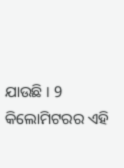ଯାଉଛି । 9 କିଲୋମିଟରର ଏହି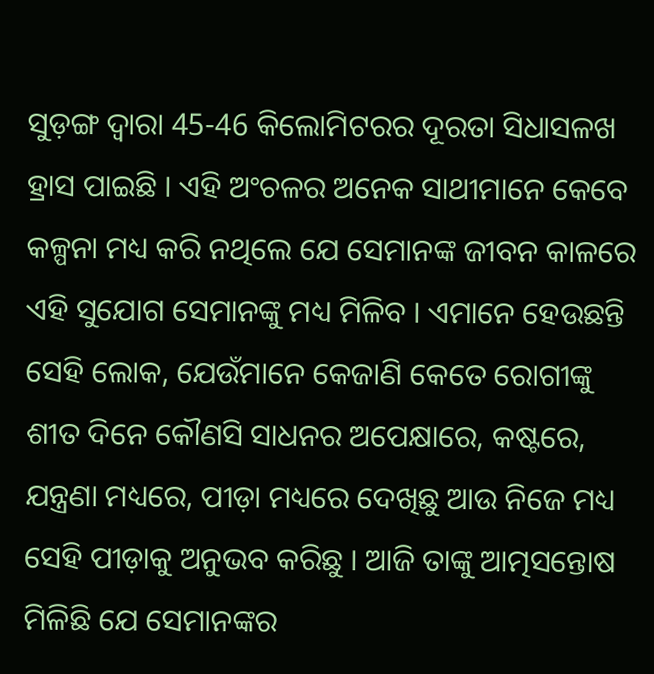ସୁଡ଼ଙ୍ଗ ଦ୍ୱାରା 45-46 କିଲୋମିଟରର ଦୂରତା ସିଧାସଳଖ ହ୍ରାସ ପାଇଛି । ଏହି ଅଂଚଳର ଅନେକ ସାଥୀମାନେ କେବେ କଳ୍ପନା ମଧ୍ୟ କରି ନଥିଲେ ଯେ ସେମାନଙ୍କ ଜୀବନ କାଳରେ ଏହି ସୁଯୋଗ ସେମାନଙ୍କୁ ମଧ୍ୟ ମିଳିବ । ଏମାନେ ହେଉଛନ୍ତି ସେହି ଲୋକ, ଯେଉଁମାନେ କେଜାଣି କେତେ ରୋଗୀଙ୍କୁ ଶୀତ ଦିନେ କୌଣସି ସାଧନର ଅପେକ୍ଷାରେ, କଷ୍ଟରେ, ଯନ୍ତ୍ରଣା ମଧ୍ୟରେ, ପୀଡ଼ା ମଧ୍ୟରେ ଦେଖିଛୁ ଆଉ ନିଜେ ମଧ୍ୟ ସେହି ପୀଡ଼ାକୁ ଅନୁଭବ କରିଛୁ । ଆଜି ତାଙ୍କୁ ଆତ୍ମସନ୍ତୋଷ ମିଳିଛି ଯେ ସେମାନଙ୍କର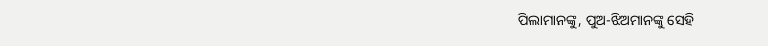ପିଲାମାନଙ୍କୁ, ପୁଅ-ଝିଅମାନଙ୍କୁ ସେହି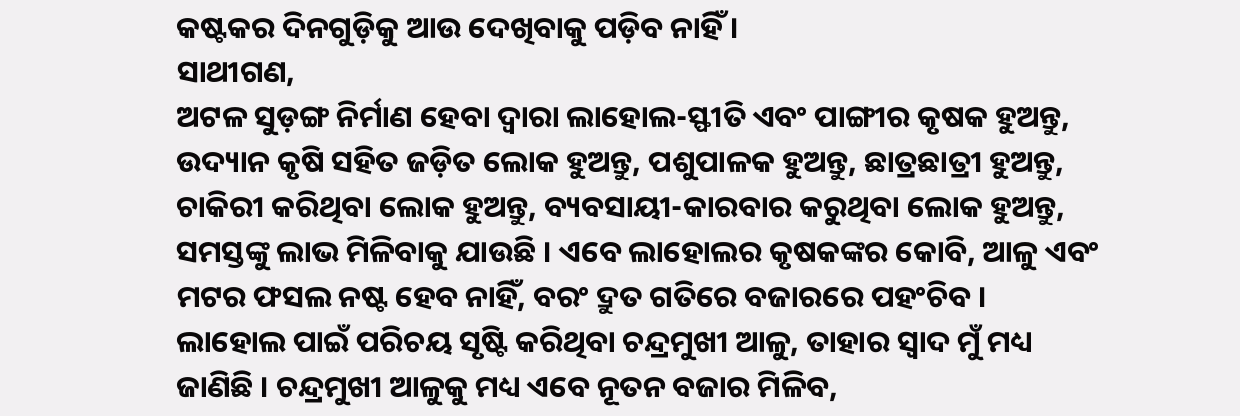କଷ୍ଟକର ଦିନଗୁଡ଼ିକୁ ଆଉ ଦେଖିବାକୁ ପଡ଼ିବ ନାହିଁ ।
ସାଥୀଗଣ,
ଅଟଳ ସୁଡ଼ଙ୍ଗ ନିର୍ମାଣ ହେବା ଦ୍ୱାରା ଲାହୋଲ-ସ୍ଫୀତି ଏବଂ ପାଙ୍ଗୀର କୃଷକ ହୁଅନ୍ତୁ, ଉଦ୍ୟାନ କୃଷି ସହିତ ଜଡ଼ିତ ଲୋକ ହୁଅନ୍ତୁ, ପଶୁପାଳକ ହୁଅନ୍ତୁ, ଛାତ୍ରଛାତ୍ରୀ ହୁଅନ୍ତୁ, ଚାକିରୀ କରିଥିବା ଲୋକ ହୁଅନ୍ତୁ, ବ୍ୟବସାୟୀ-କାରବାର କରୁଥିବା ଲୋକ ହୁଅନ୍ତୁ, ସମସ୍ତଙ୍କୁ ଲାଭ ମିଳିବାକୁ ଯାଉଛି । ଏବେ ଲାହୋଲର କୃଷକଙ୍କର କୋବି, ଆଳୁ ଏବଂ ମଟର ଫସଲ ନଷ୍ଟ ହେବ ନାହିଁ, ବରଂ ଦ୍ରୁତ ଗତିରେ ବଜାରରେ ପହଂଚିବ ।
ଲାହୋଲ ପାଇଁ ପରିଚୟ ସୃଷ୍ଟି କରିଥିବା ଚନ୍ଦ୍ରମୁଖୀ ଆଳୁ, ତାହାର ସ୍ୱାଦ ମୁଁ ମଧ୍ୟ ଜାଣିଛି । ଚନ୍ଦ୍ରମୁଖୀ ଆଳୁକୁ ମଧ୍ୟ ଏବେ ନୂତନ ବଜାର ମିଳିବ,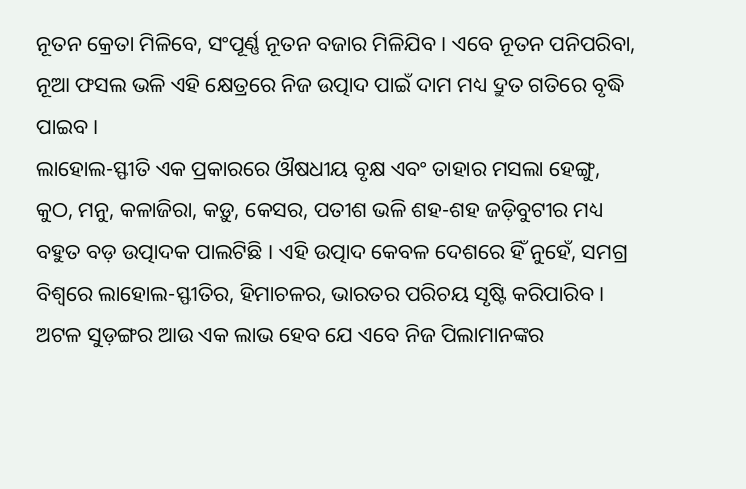ନୂତନ କ୍ରେତା ମିଳିବେ, ସଂପୂର୍ଣ୍ଣ ନୂତନ ବଜାର ମିଳିଯିବ । ଏବେ ନୂତନ ପନିପରିବା, ନୂଆ ଫସଲ ଭଳି ଏହି କ୍ଷେତ୍ରରେ ନିଜ ଉତ୍ପାଦ ପାଇଁ ଦାମ ମଧ୍ୟ ଦ୍ରୁତ ଗତିରେ ବୃଦ୍ଧି ପାଇବ ।
ଲାହୋଲ-ସ୍ଫୀତି ଏକ ପ୍ରକାରରେ ଔଷଧୀୟ ବୃକ୍ଷ ଏବଂ ତାହାର ମସଲା ହେଙ୍ଗୁ, କୁଠ, ମନୁ, କଳାଜିରା, କଡ଼ୁ, କେସର, ପତୀଶ ଭଳି ଶହ-ଶହ ଜଡ଼ିବୁଟୀର ମଧ୍ୟ ବହୁତ ବଡ଼ ଉତ୍ପାଦକ ପାଲଟିଛି । ଏହି ଉତ୍ପାଦ କେବଳ ଦେଶରେ ହିଁ ନୁହେଁ, ସମଗ୍ର ବିଶ୍ୱରେ ଲାହୋଲ-ସ୍ଫୀତିର, ହିମାଚଳର, ଭାରତର ପରିଚୟ ସୃଷ୍ଟି କରିପାରିବ ।
ଅଟଳ ସୁଡ଼ଙ୍ଗର ଆଉ ଏକ ଲାଭ ହେବ ଯେ ଏବେ ନିଜ ପିଲାମାନଙ୍କର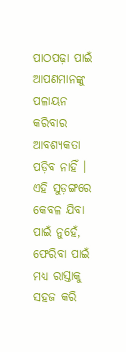ପାଠପଢ଼ା ପାଇଁ ଆପଣମାନଙ୍କୁ ପଳାୟନ କରିବାର ଆବଶ୍ୟକତା ପଡ଼ିବ ନାହିଁ । ଏହି ସୁଡ଼ଙ୍ଗରେ କେବଳ ଯିବା ପାଇଁ ନୁହେଁ, ଫେରିବା ପାଇଁ ମଧ୍ୟ ରାସ୍ତାକୁ ସହଜ କରି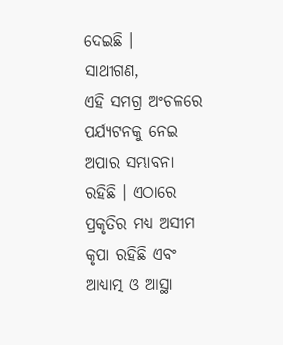ଦେଇଛି ।
ସାଥୀଗଣ,
ଏହି ସମଗ୍ର ଅଂଚଳରେ ପର୍ଯ୍ୟଟନକୁ ନେଇ ଅପାର ସମ୍ଭାବନା ରହିଛି । ଏଠାରେ ପ୍ରକୃତିର ମଧ୍ୟ ଅସୀମ କୃପା ରହିଛି ଏବଂ ଆଧ୍ୟାତ୍ମ ଓ ଆସ୍ଥା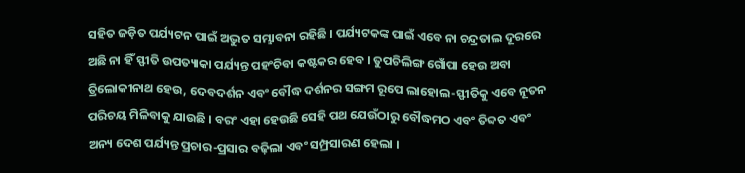ସହିତ ଜଡ଼ିତ ପର୍ଯ୍ୟଟନ ପାଇଁ ଅଦ୍ଭୁତ ସମ୍ଭାବନା ରହିଛି । ପର୍ଯ୍ୟଟକଙ୍କ ପାଇଁ ଏବେ ନା ଚନ୍ଦ୍ରତାଲ ଦୂରରେ ଅଛି ନା ହିଁ ସ୍ଫୀତି ଉପତ୍ୟାକା ପର୍ଯ୍ୟନ୍ତ ପହଂଚିବା କଷ୍ଟକର ହେବ । ତୁପଚିଲିଙ୍ଗ ଗୋଁପା ହେଉ ଅବା ତ୍ରିଲୋକୀନାଥ ହେଉ, ଦେବଦର୍ଶନ ଏବଂ ବୌଦ୍ଧ ଦର୍ଶନର ସଙ୍ଗମ ରୂପେ ଲାହୋଲ-ସ୍ଫୀତିକୁ ଏବେ ନୂତନ ପରିଚୟ ମିଳିବାକୁ ଯାଉଛି । ବରଂ ଏହା ହେଉଛି ସେହି ପଥ ଯେଉଁଠାରୁ ବୌଦ୍ଧମଠ ଏବଂ ତିବ୍ଦତ ଏବଂ ଅନ୍ୟ ଦେଶ ପର୍ଯ୍ୟନ୍ତ ପ୍ରଚାର-ପ୍ରସାର ବଢ଼ିଲା ଏବଂ ସମ୍ପ୍ରସାରଣ ହେଲା ।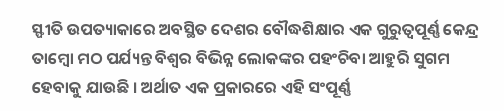ସ୍ଫୀତି ଉପତ୍ୟାକାରେ ଅବସ୍ଥିତ ଦେଶର ବୌଦ୍ଧଶିକ୍ଷାର ଏକ ଗୁରୁତ୍ୱପୂର୍ଣ୍ଣ କେନ୍ଦ୍ର ତାମ୍ବୋ ମଠ ପର୍ଯ୍ୟନ୍ତ ବିଶ୍ୱର ବିଭିନ୍ନ ଲୋକଙ୍କର ପହଂଚିବା ଆହୁରି ସୁଗମ ହେବାକୁ ଯାଉଛି । ଅର୍ଥାତ ଏକ ପ୍ରକାରରେ ଏହି ସଂପୂର୍ଣ୍ଣ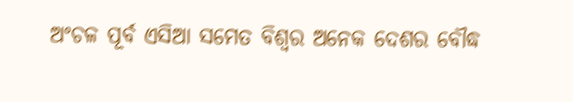ଅଂଚଳ ପୂର୍ବ ଏସିଆ ସମେତ ବିଶ୍ୱର ଅନେକ ଦେଶର ବୌଦ୍ଧ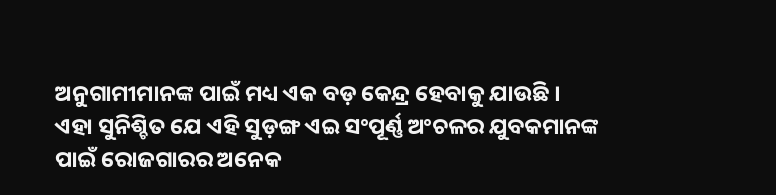ଅନୁଗାମୀମାନଙ୍କ ପାଇଁ ମଧ୍ୟ ଏକ ବଡ଼ କେନ୍ଦ୍ର ହେବାକୁ ଯାଉଛି ।
ଏହା ସୁନିଶ୍ଚିତ ଯେ ଏହି ସୁଡ଼ଙ୍ଗ ଏଇ ସଂପୂର୍ଣ୍ଣ ଅଂଚଳର ଯୁବକମାନଙ୍କ ପାଇଁ ରୋଜଗାରର ଅନେକ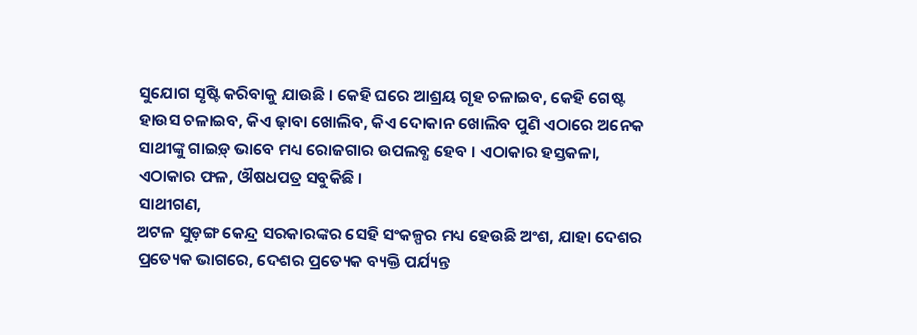ସୁଯୋଗ ସୃଷ୍ଟି କରିବାକୁ ଯାଉଛି । କେହି ଘରେ ଆଶ୍ରୟ ଗୃହ ଚଳାଇବ, କେହି ଗେଷ୍ଟ ହାଉସ ଚଳାଇବ, କିଏ ଢ଼ାବା ଖୋଲିବ, କିଏ ଦୋକାନ ଖୋଲିବ ପୁଣି ଏଠାରେ ଅନେକ ସାଥୀଙ୍କୁ ଗାଇଡ଼୍ ଭାବେ ମଧ୍ୟ ରୋଜଗାର ଉପଲବ୍ଧ ହେବ । ଏଠାକାର ହସ୍ତକଳା, ଏଠାକାର ଫଳ, ଔଷଧପତ୍ର ସବୁକିଛି ।
ସାଥୀଗଣ,
ଅଟଳ ସୁଡ଼ଙ୍ଗ କେନ୍ଦ୍ର ସରକାରଙ୍କର ସେହି ସଂକଳ୍ପର ମଧ୍ୟ ହେଉଛି ଅଂଶ, ଯାହା ଦେଶର ପ୍ରତ୍ୟେକ ଭାଗରେ, ଦେଶର ପ୍ରତ୍ୟେକ ବ୍ୟକ୍ତି ପର୍ଯ୍ୟନ୍ତ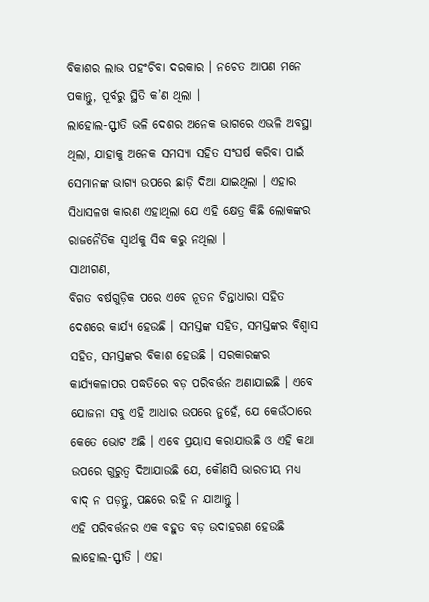ବିକାଶର ଲାଭ ପହଂଚିବା ଦରକାର । ନଚେତ ଆପଣ ମନେ ପକାନ୍ତୁ, ପୂର୍ବରୁ ସ୍ଥିତି କ’ଣ ଥିଲା ।
ଲାହୋଲ-ସ୍ଫୀତି ଭଳି ଦେଶର ଅନେକ ଭାଗରେ ଏଭଳି ଅବସ୍ଥା ଥିଲା, ଯାହାକୁ ଅନେକ ସମସ୍ୟା ସହିତ ସଂଘର୍ଷ କରିବା ପାଇଁ ସେମାନଙ୍କ ଭାଗ୍ୟ ଉପରେ ଛାଡ଼ି ଦିଆ ଯାଇଥିଲା । ଏହାର ସିଧାସଳଖ କାରଣ ଏହାଥିଲା ଯେ ଏହି କ୍ଷେତ୍ର କିଛି ଲୋକଙ୍କର ରାଜନୈତିକ ସ୍ୱାର୍ଥକୁ ସିଦ୍ଧ କରୁ ନଥିଲା ।
ସାଥୀଗଣ,
ବିଗତ ବର୍ଷଗୁଡ଼ିକ ପରେ ଏବେ ନୂତନ ଚିନ୍ତାଧାରା ସହିତ ଦେଶରେ କାର୍ଯ୍ୟ ହେଉଛି । ସମସ୍ତଙ୍କ ସହିତ, ସମସ୍ତଙ୍କର ବିଶ୍ୱାସ ସହିତ, ସମସ୍ତଙ୍କର ବିକାଶ ହେଉଛି । ସରକାରଙ୍କର କାର୍ଯ୍ୟକଳାପର ପଦ୍ଧତିରେ ବଡ଼ ପରିବର୍ତ୍ତନ ଅଣାଯାଇଛି । ଏବେ ଯୋଜନା ସବୁ ଏହି ଆଧାର ଉପରେ ନୁହେଁ, ଯେ କେଉଁଠାରେ କେତେ ଭୋଟ ଅଛି । ଏବେ ପ୍ରୟାସ କରାଯାଉଛି ଓ ଏହି କଥା ଉପରେ ଗୁରୁତ୍ୱ ଦିଆଯାଉଛି ଯେ, କୌଣସି ଭାରତୀୟ ମଧ୍ୟ ବାଦ୍ ନ ପଡ଼ନ୍ତୁ, ପଛରେ ରହି ନ ଯାଆନ୍ତୁ ।
ଏହି ପରିବର୍ତ୍ତନର ଏକ ବହୁତ ବଡ଼ ଉଦାହରଣ ହେଉଛି ଲାହୋଲ-ସ୍ଫୀତି । ଏହା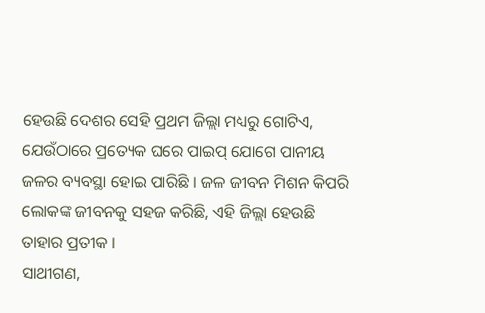ହେଉଛି ଦେଶର ସେହି ପ୍ରଥମ ଜିଲ୍ଲା ମଧ୍ୟରୁ ଗୋଟିଏ, ଯେଉଁଠାରେ ପ୍ରତ୍ୟେକ ଘରେ ପାଇପ୍ ଯୋଗେ ପାନୀୟ ଜଳର ବ୍ୟବସ୍ଥା ହୋଇ ପାରିଛି । ଜଳ ଜୀବନ ମିଶନ କିପରି ଲୋକଙ୍କ ଜୀବନକୁ ସହଜ କରିଛି, ଏହି ଜିଲ୍ଲା ହେଉଛି ତାହାର ପ୍ରତୀକ ।
ସାଥୀଗଣ,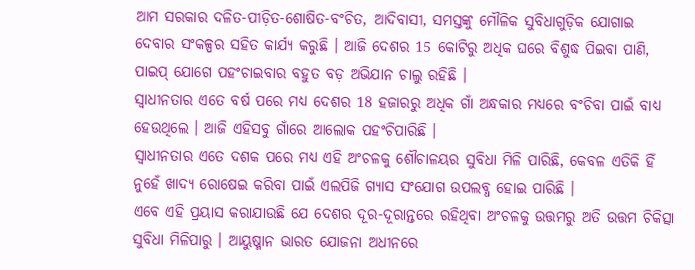ଆମ ସରକାର ଦଳିତ-ପୀଡ଼ିତ-ଶୋଷିତ-ବଂଚିତ, ଆଦିବାସୀ, ସମସ୍ତଙ୍କୁ ମୌଳିକ ସୁବିଧାଗୁଡ଼ିକ ଯୋଗାଇ ଦେବାର ସଂକଳ୍ପର ସହିତ କାର୍ଯ୍ୟ କରୁଛି । ଆଜି ଦେଶର 15 କୋଟିରୁ ଅଧିକ ଘରେ ବିଶୁଦ୍ଧ ପିଇବା ପାଣି, ପାଇପ୍ ଯୋଗେ ପହଂଚାଇବାର ବହୁତ ବଡ଼ ଅଭିଯାନ ଚାଲୁ ରହିଛି ।
ସ୍ୱାଧୀନତାର ଏତେ ବର୍ଷ ପରେ ମଧ୍ୟ ଦେଶର 18 ହଜାରରୁ ଅଧିକ ଗାଁ ଅନ୍ଧକାର ମଧ୍ୟରେ ବଂଚିବା ପାଇଁ ବାଧ୍ୟ ହେଉଥିଲେ । ଆଜି ଏହିସବୁ ଗାଁରେ ଆଲୋକ ପହଂଚିପାରିଛି ।
ସ୍ୱାଧୀନତାର ଏତେ ଦଶକ ପରେ ମଧ୍ୟ ଏହି ଅଂଚଳକୁ ଶୌଚାଳୟର ସୁବିଧା ମିଳି ପାରିଛି, କେବଳ ଏତିକି ହିଁ ନୁହେଁ ଖାଦ୍ୟ ରୋଷେଇ କରିବା ପାଇଁ ଏଲପିଜି ଗ୍ୟାସ ସଂଯୋଗ ଉପଲବ୍ଧ ହୋଇ ପାରିଛି ।
ଏବେ ଏହି ପ୍ରୟାସ କରାଯାଉଛି ଯେ ଦେଶର ଦୂର-ଦୂରାନ୍ତରେ ରହିଥିବା ଅଂଚଳକୁ ଉତ୍ତମରୁ ଅତି ଉତ୍ତମ ଚିକିତ୍ସା ସୁବିଧା ମିଳିପାରୁ । ଆୟୁଷ୍ମାନ ଭାରତ ଯୋଜନା ଅଧୀନରେ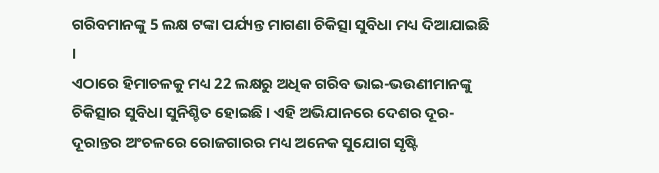ଗରିବମାନଙ୍କୁ 5 ଲକ୍ଷ ଟଙ୍କା ପର୍ଯ୍ୟନ୍ତ ମାଗଣା ଚିକିତ୍ସା ସୁବିଧା ମଧ୍ୟ ଦିଆଯାଇଛି ।
ଏଠାରେ ହିମାଚଳକୁ ମଧ୍ୟ 22 ଲକ୍ଷରୁ ଅଧିକ ଗରିବ ଭାଇ-ଭଉଣୀମାନଙ୍କୁ ଚିକିତ୍ସାର ସୁବିଧା ସୁନିଶ୍ଚିତ ହୋଇଛି । ଏହି ଅଭିଯାନରେ ଦେଶର ଦୂର-ଦୂରାନ୍ତର ଅଂଚଳରେ ରୋଜଗାରର ମଧ୍ୟ ଅନେକ ସୁଯୋଗ ସୃଷ୍ଟି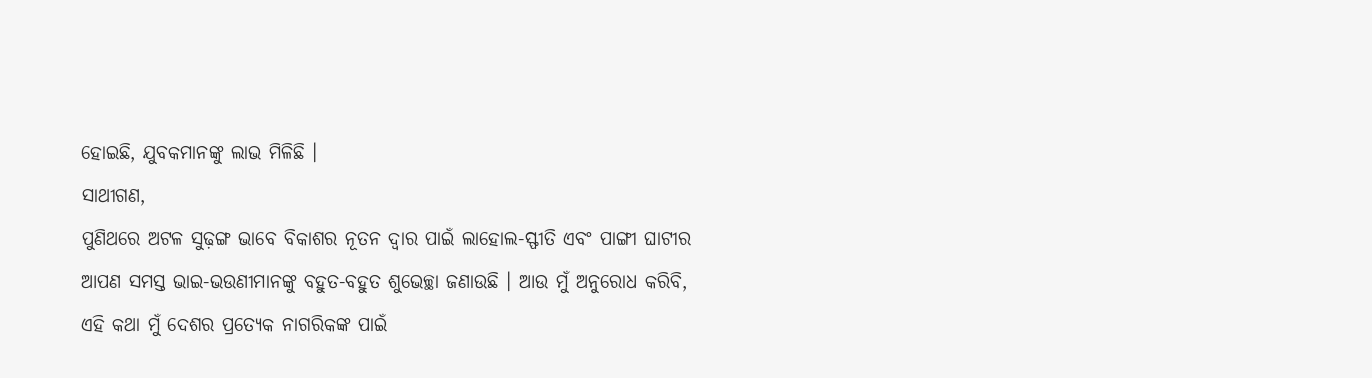ହୋଇଛି, ଯୁବକମାନଙ୍କୁ ଲାଭ ମିଳିଛି ।
ସାଥୀଗଣ,
ପୁଣିଥରେ ଅଟଳ ସୁଢ଼ଙ୍ଗ ଭାବେ ବିକାଶର ନୂତନ ଦ୍ୱାର ପାଇଁ ଲାହୋଲ-ସ୍ଫୀତି ଏବଂ ପାଙ୍ଗୀ ଘାଟୀର ଆପଣ ସମସ୍ତ ଭାଇ-ଭଉଣୀମାନଙ୍କୁ ବହୁତ-ବହୁତ ଶୁଭେଚ୍ଛା ଜଣାଉଛି । ଆଉ ମୁଁ ଅନୁରୋଧ କରିବି, ଏହି କଥା ମୁଁ ଦେଶର ପ୍ରତ୍ୟେକ ନାଗରିକଙ୍କ ପାଇଁ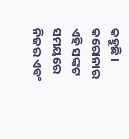କହୁଛି । କରୋନାର ଏହି ସଙ୍କଟ ସମୟରେ ନିଜର ଏବଂ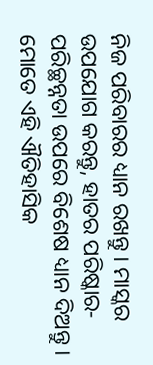ନିଜ ପରିବାରର ଧ୍ୟାନ ରଖନ୍ତୁ । ମାସ୍କର ଉପଯୋଗ କରନ୍ତୁ, ହାତର ପରିଷ୍କାର-ପରିଚ୍ଛନ୍ନତା ଉପରେ ବିଶେଷ ଧ୍ୟାନ ଦିଅନ୍ତୁ ।
ମୋତେ ଏହି ଐତିହାସିକ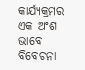କାର୍ଯ୍ୟକ୍ରମର ଏକ ଅଂଶ ଭାବେ ବିବେଚନା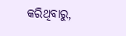କରିଥିବାରୁ,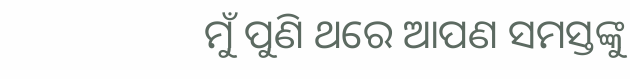ମୁଁ ପୁଣି ଥରେ ଆପଣ ସମସ୍ତଙ୍କୁ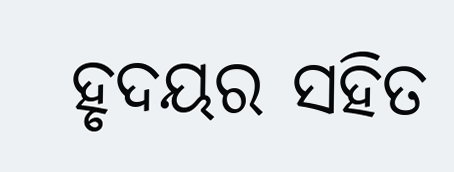ହୃଦୟର ସହିତ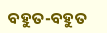ବହୁତ-ବହୁତ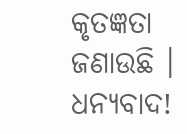କୃତଜ୍ଞତା ଜଣାଉଛି ।
ଧନ୍ୟବାଦ!